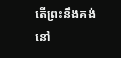តើព្រះនឹងគង់នៅ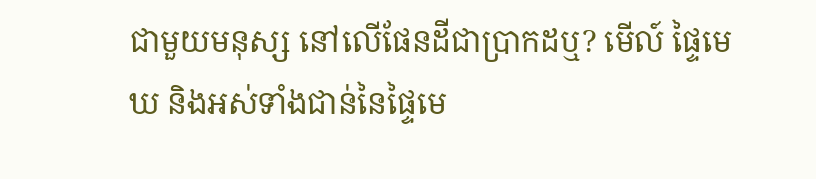ជាមួយមនុស្ស នៅលើផែនដីជាប្រាកដឬ? មើល៍ ផ្ទៃមេឃ និងអស់ទាំងជាន់នៃផ្ទៃមេ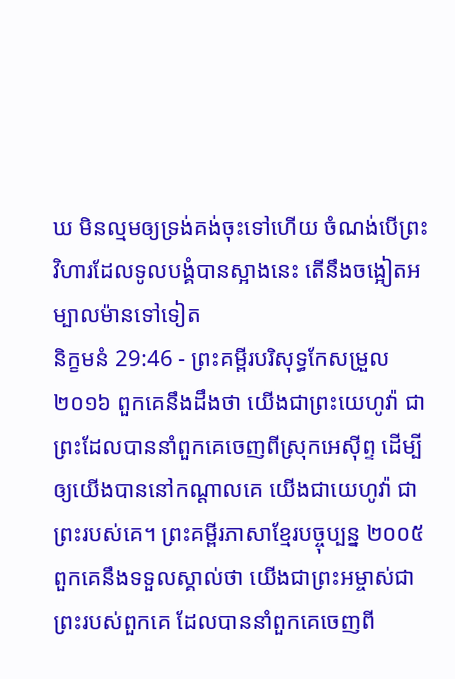ឃ មិនល្មមឲ្យទ្រង់គង់ចុះទៅហើយ ចំណង់បើព្រះវិហារដែលទូលបង្គំបានស្អាងនេះ តើនឹងចង្អៀតអម្បាលម៉ានទៅទៀត
និក្ខមនំ 29:46 - ព្រះគម្ពីរបរិសុទ្ធកែសម្រួល ២០១៦ ពួកគេនឹងដឹងថា យើងជាព្រះយេហូវ៉ា ជាព្រះដែលបាននាំពួកគេចេញពីស្រុកអេស៊ីព្ទ ដើម្បីឲ្យយើងបាននៅកណ្ដាលគេ យើងជាយេហូវ៉ា ជាព្រះរបស់គេ។ ព្រះគម្ពីរភាសាខ្មែរបច្ចុប្បន្ន ២០០៥ ពួកគេនឹងទទួលស្គាល់ថា យើងជាព្រះអម្ចាស់ជាព្រះរបស់ពួកគេ ដែលបាននាំពួកគេចេញពី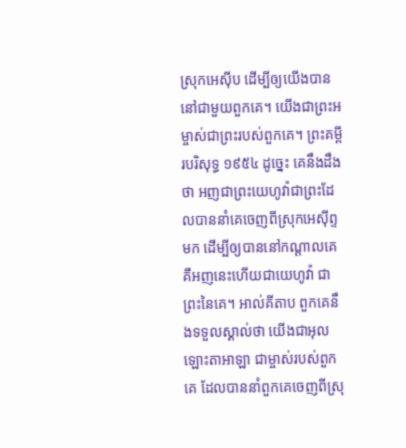ស្រុកអេស៊ីប ដើម្បីឲ្យយើងបាននៅជាមួយពួកគេ។ យើងជាព្រះអម្ចាស់ជាព្រះរបស់ពួកគេ។ ព្រះគម្ពីរបរិសុទ្ធ ១៩៥៤ ដូច្នេះ គេនឹងដឹងថា អញជាព្រះយេហូវ៉ាជាព្រះដែលបាននាំគេចេញពីស្រុកអេស៊ីព្ទមក ដើម្បីឲ្យបាននៅកណ្តាលគេ គឺអញនេះហើយជាយេហូវ៉ា ជាព្រះនៃគេ។ អាល់គីតាប ពួកគេនឹងទទួលស្គាល់ថា យើងជាអុលឡោះតាអាឡា ជាម្ចាស់របស់ពួកគេ ដែលបាននាំពួកគេចេញពីស្រុ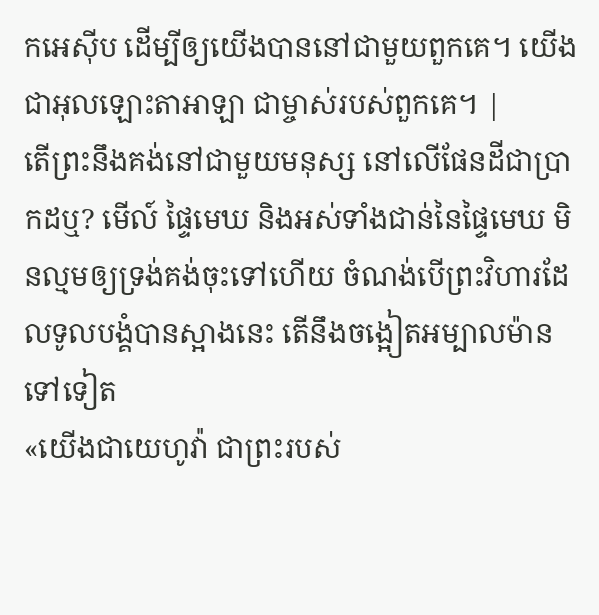កអេស៊ីប ដើម្បីឲ្យយើងបាននៅជាមួយពួកគេ។ យើងជាអុលឡោះតាអាឡា ជាម្ចាស់របស់ពួកគេ។ |
តើព្រះនឹងគង់នៅជាមួយមនុស្ស នៅលើផែនដីជាប្រាកដឬ? មើល៍ ផ្ទៃមេឃ និងអស់ទាំងជាន់នៃផ្ទៃមេឃ មិនល្មមឲ្យទ្រង់គង់ចុះទៅហើយ ចំណង់បើព្រះវិហារដែលទូលបង្គំបានស្អាងនេះ តើនឹងចង្អៀតអម្បាលម៉ានទៅទៀត
«យើងជាយេហូវ៉ា ជាព្រះរបស់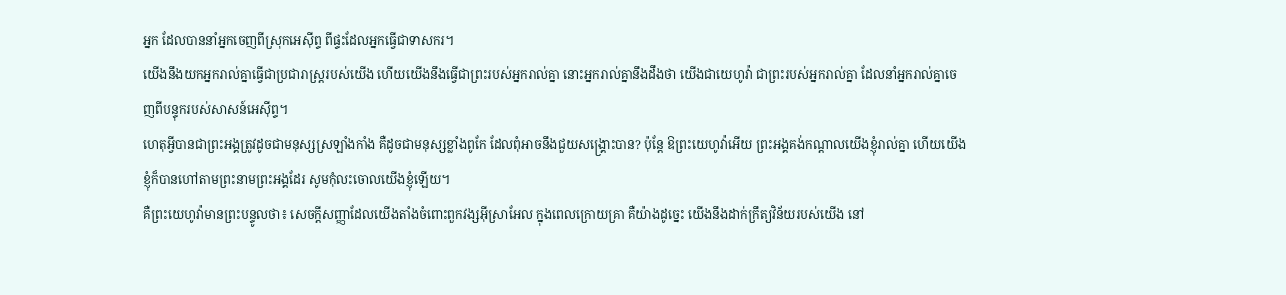អ្នក ដែលបាននាំអ្នកចេញពីស្រុកអេស៊ីព្ទ ពីផ្ទះដែលអ្នកធ្វើជាទាសករ។
យើងនឹងយកអ្នករាល់គ្នាធ្វើជាប្រជារាស្ត្ររបស់យើង ហើយយើងនឹងធ្វើជាព្រះរបស់អ្នករាល់គ្នា នោះអ្នករាល់គ្នានឹងដឹងថា យើងជាយេហូវ៉ា ជាព្រះរបស់អ្នករាល់គ្នា ដែលនាំអ្នករាល់គ្នាចេញពីបន្ទុករបស់សាសន៍អេស៊ីព្ទ។
ហេតុអ្វីបានជាព្រះអង្គត្រូវដូចជាមនុស្សស្រឡាំងកាំង គឺដូចជាមនុស្សខ្លាំងពូកែ ដែលពុំអាចនឹងជួយសង្គ្រោះបាន? ប៉ុន្តែ ឱព្រះយេហូវ៉ាអើយ ព្រះអង្គគង់កណ្ដាលយើងខ្ញុំរាល់គ្នា ហើយយើងខ្ញុំក៏បានហៅតាមព្រះនាមព្រះអង្គដែរ សូមកុំលះចោលយើងខ្ញុំឡើយ។
គឺព្រះយេហូវ៉ាមានព្រះបន្ទូលថា៖ សេចក្ដីសញ្ញាដែលយើងតាំងចំពោះពួកវង្សអ៊ីស្រាអែល ក្នុងពេលក្រោយគ្រា គឺយ៉ាងដូច្នេះ យើងនឹងដាក់ក្រឹត្យវិន័យរបស់យើង នៅ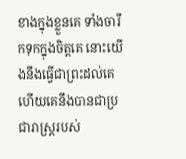ខាងក្នុងខ្លួនគេ ទាំងចារឹកទុកក្នុងចិត្តគេ នោះយើងនឹងធ្វើជាព្រះដល់គេ ហើយគេនឹងបានជាប្រជារាស្ត្ររបស់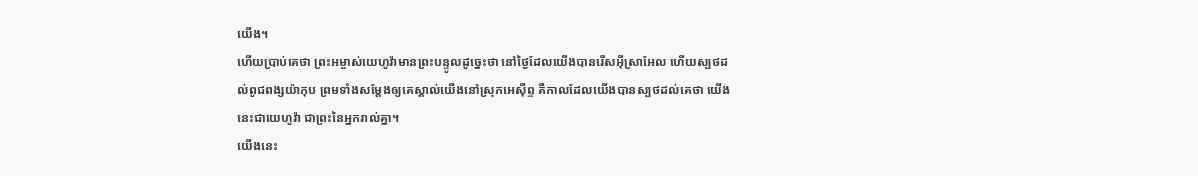យើង។
ហើយប្រាប់គេថា ព្រះអម្ចាស់យេហូវ៉ាមានព្រះបន្ទូលដូច្នេះថា នៅថ្ងៃដែលយើងបានរើសអ៊ីស្រាអែល ហើយស្បថដល់ពូជពង្សយ៉ាកុប ព្រមទាំងសម្ដែងឲ្យគេស្គាល់យើងនៅស្រុកអេស៊ីព្ទ គឺកាលដែលយើងបានស្បថដល់គេថា យើងនេះជាយេហូវ៉ា ជាព្រះនៃអ្នករាល់គ្នា។
យើងនេះ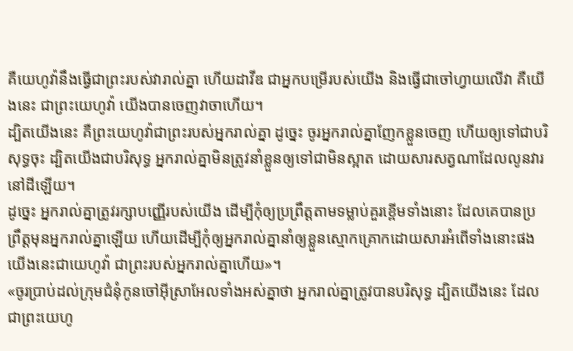គឺយេហូវ៉ានឹងធ្វើជាព្រះរបស់វារាល់គ្នា ហើយដាវីឌ ជាអ្នកបម្រើរបស់យើង និងធ្វើជាចៅហ្វាយលើវា គឺយើងនេះ ជាព្រះយេហូវ៉ា យើងបានចេញវាចាហើយ។
ដ្បិតយើងនេះ គឺព្រះយេហូវ៉ាជាព្រះរបស់អ្នករាល់គ្នា ដូច្នេះ ចូរអ្នករាល់គ្នាញែកខ្លួនចេញ ហើយឲ្យទៅជាបរិសុទ្ធចុះ ដ្បិតយើងជាបរិសុទ្ធ អ្នករាល់គ្នាមិនត្រូវនាំខ្លួនឲ្យទៅជាមិនស្អាត ដោយសារសត្វណាដែលលូនវារនៅដីឡើយ។
ដូច្នេះ អ្នករាល់គ្នាត្រូវរក្សាបញ្ញើរបស់យើង ដើម្បីកុំឲ្យប្រព្រឹត្តតាមទម្លាប់គួរខ្ពើមទាំងនោះ ដែលគេបានប្រព្រឹត្តមុនអ្នករាល់គ្នាឡើយ ហើយដើម្បីកុំឲ្យអ្នករាល់គ្នានាំឲ្យខ្លួនស្មោកគ្រោកដោយសារអំពើទាំងនោះផង យើងនេះជាយេហូវ៉ា ជាព្រះរបស់អ្នករាល់គ្នាហើយ»។
«ចូរប្រាប់ដល់ក្រុមជំនុំកូនចៅអ៊ីស្រាអែលទាំងអស់គ្នាថា អ្នករាល់គ្នាត្រូវបានបរិសុទ្ធ ដ្បិតយើងនេះ ដែលជាព្រះយេហូ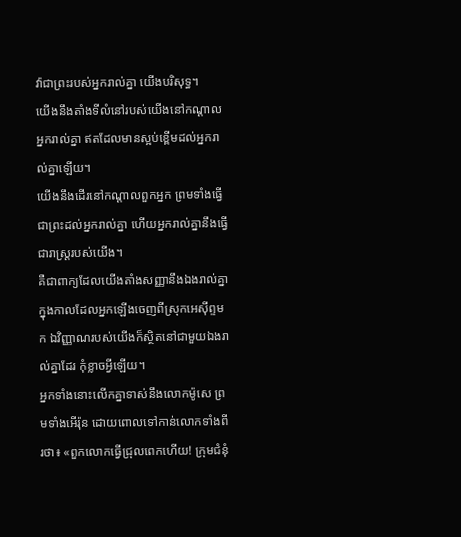វ៉ាជាព្រះរបស់អ្នករាល់គ្នា យើងបរិសុទ្ធ។
យើងនឹងតាំងទីលំនៅរបស់យើងនៅកណ្ដាលអ្នករាល់គ្នា ឥតដែលមានស្អប់ខ្ពើមដល់អ្នករាល់គ្នាឡើយ។
យើងនឹងដើរនៅកណ្ដាលពួកអ្នក ព្រមទាំងធ្វើជាព្រះដល់អ្នករាល់គ្នា ហើយអ្នករាល់គ្នានឹងធ្វើជារាស្ត្ររបស់យើង។
គឺជាពាក្យដែលយើងតាំងសញ្ញានឹងឯងរាល់គ្នា ក្នុងកាលដែលអ្នកឡើងចេញពីស្រុកអេស៊ីព្ទមក ឯវិញ្ញាណរបស់យើងក៏ស្ថិតនៅជាមួយឯងរាល់គ្នាដែរ កុំខ្លាចអ្វីឡើយ។
អ្នកទាំងនោះលើកគ្នាទាស់នឹងលោកម៉ូសេ ព្រមទាំងអើរ៉ុន ដោយពោលទៅកាន់លោកទាំងពីរថា៖ «ពួកលោកធ្វើជ្រុលពេកហើយ! ក្រុមជំនុំ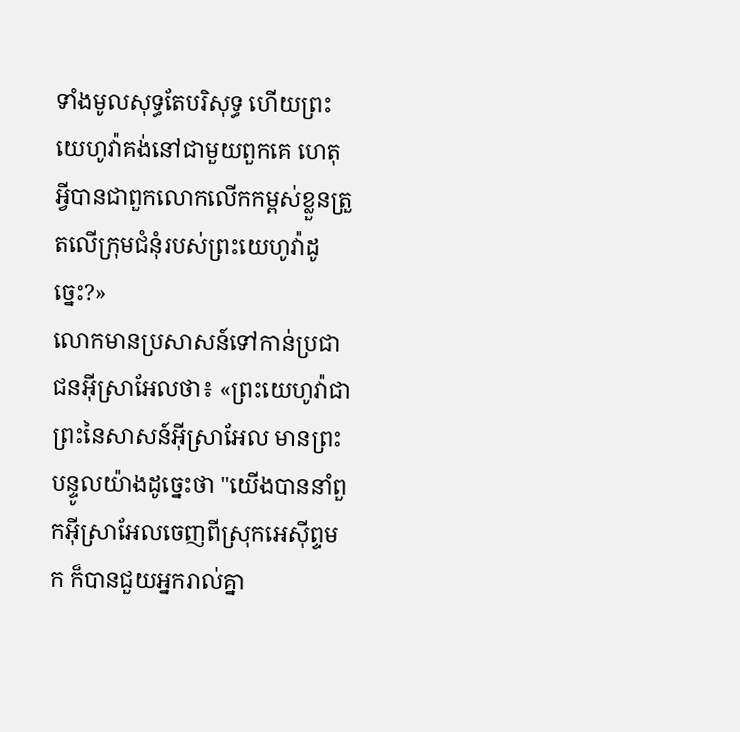ទាំងមូលសុទ្ធតែបរិសុទ្ធ ហើយព្រះយេហូវ៉ាគង់នៅជាមួយពួកគេ ហេតុអ្វីបានជាពួកលោកលើកកម្ពស់ខ្លួនត្រួតលើក្រុមជំនុំរបស់ព្រះយេហូវ៉ាដូច្នេះ?»
លោកមានប្រសាសន៍ទៅកាន់ប្រជាជនអ៊ីស្រាអែលថា៖ «ព្រះយេហូវ៉ាជាព្រះនៃសាសន៍អ៊ីស្រាអែល មានព្រះបន្ទូលយ៉ាងដូច្នេះថា "យើងបាននាំពួកអ៊ីស្រាអែលចេញពីស្រុកអេស៊ីព្ទមក ក៏បានជួយអ្នករាល់គ្នា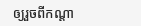ឲ្យរួចពីកណ្ដា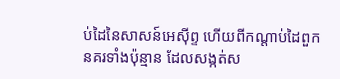ប់ដៃនៃសាសន៍អេស៊ីព្ទ ហើយពីកណ្ដាប់ដៃពួកនគរទាំងប៉ុន្មាន ដែលសង្កត់ស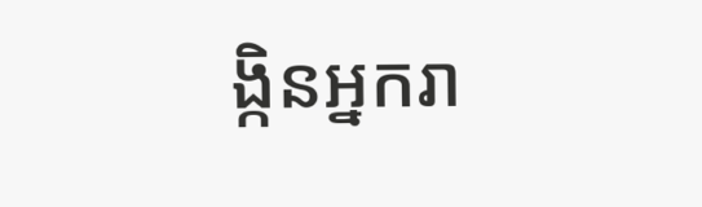ង្កិនអ្នករា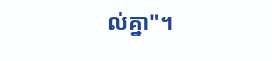ល់គ្នា"។